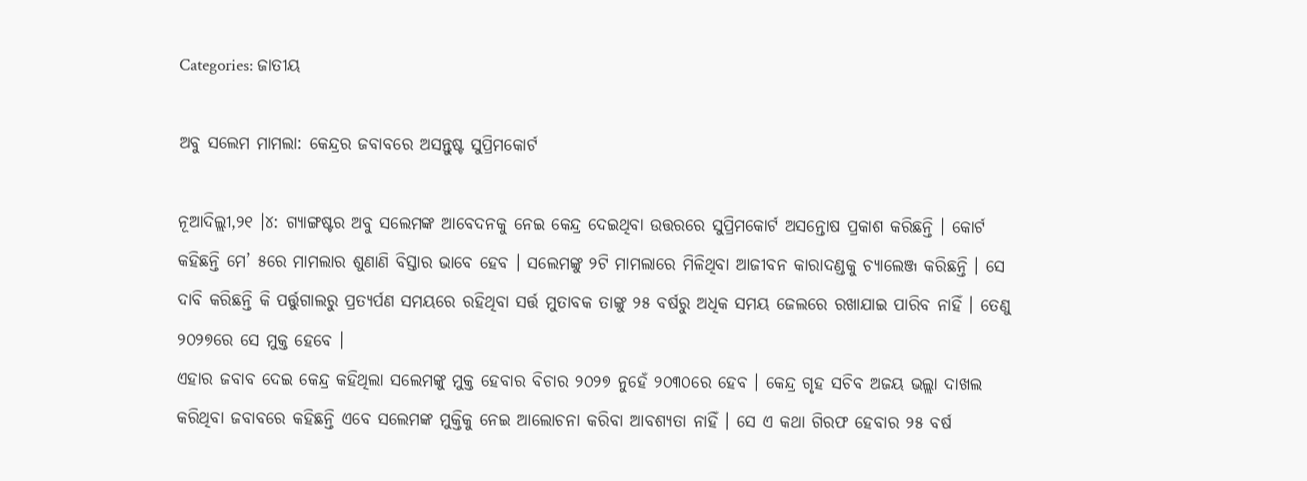Categories: ଜାତୀୟ

ଅବୁ ସଲେମ ମାମଲା: କେନ୍ଦ୍ରର ଜବାବରେ ଅସନ୍ତୁଷ୍ଟ ସୁପ୍ରିମକୋର୍ଟ

ନୂଆଦିଲ୍ଲୀ,୨୧ ।୪: ଗ୍ୟାଙ୍ଗଷ୍ଟର ଅବୁ ସଲେମଙ୍କ ଆବେଦନକୁ ନେଇ କେନ୍ଦ୍ର ଦେଇଥିବା ଉତ୍ତରରେ ସୁପ୍ରିମକୋର୍ଟ ଅସନ୍ତୋଷ ପ୍ରକାଶ କରିଛନ୍ତି । କୋର୍ଟ କହିଛନ୍ତି ମେ’ ୫ରେ ମାମଲାର ଶୁଣାଣି ବିସ୍ତାର ଭାବେ ହେବ । ସଲେମଙ୍କୁ ୨ଟି ମାମଲାରେ ମିଳିଥିବା ଆଜୀବନ କାରାଦଣ୍ଡକୁ ଚ୍ୟାଲେଞ୍ଜ କରିଛନ୍ତି । ସେ ଦାବି କରିଛନ୍ତି କି ପର୍ତ୍ତୁଗାଲରୁ ପ୍ରତ୍ୟର୍ପଣ ସମୟରେ ରହିଥିବା ସର୍ତ୍ତ ମୁତାବକ ତାଙ୍କୁ ୨୫ ବର୍ଷରୁ ଅଧିକ ସମୟ ଜେଲରେ ରଖାଯାଇ ପାରିବ ନାହିଁ । ତେଣୁ ୨୦୨୭ରେ ସେ ମୁକ୍ତ ହେବେ ।
ଏହାର ଜବାବ ଦେଇ କେନ୍ଦ୍ର କହିଥିଲା ସଲେମଙ୍କୁ ମୁକ୍ତ ହେବାର ବିଚାର ୨୦୨୭ ନୁହେଁ ୨୦୩୦ରେ ହେବ । କେନ୍ଦ୍ର ଗୃହ ସଚିବ ଅଜୟ ଭଲ୍ଲା ଦାଖଲ କରିଥିବା ଜବାବରେ କହିଛନ୍ତି ଏବେ ସଲେମଙ୍କ ମୁକ୍ତିକୁ ନେଇ ଆଲୋଚନା କରିବା ଆବଶ୍ୟତା ନାହିଁ । ସେ ଏ କଥା ଗିରଫ ହେବାର ୨୫ ବର୍ଷ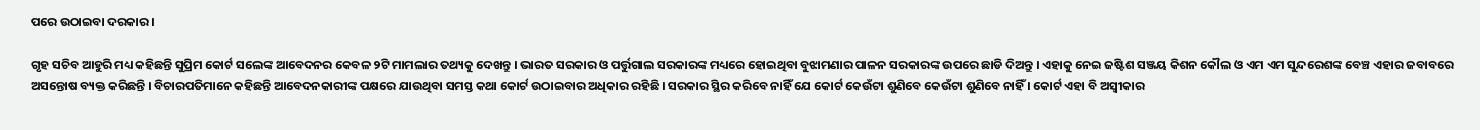ପରେ ଉଠାଇବା ଦରକାର ।

ଗୃହ ସଚିବ ଆହୁରି ମଧ୍ୟ କହିଛନ୍ତି ସୁପ୍ରିମ କୋର୍ଟ ସଲେଙ୍କ ଆବେଦନର କେବଳ ୨ଟି ମାମଲାର ତଥ୍ୟକୁ ଦେଖନ୍ତୁ । ଭାରତ ସରକାର ଓ ପର୍ତ୍ତୁଗାଲ ସରକାରଙ୍କ ମଧ୍ୟରେ ହୋଇଥିବା ବୁଝାମଣାର ପାଳନ ସରକାରଙ୍କ ଉପରେ ଛାଡି ଦିଅନ୍ତୁ । ଏହାକୁ ନେଇ ଜଷ୍ଟିଶ ସଞ୍ଜୟ କିଶନ କୌଲ ଓ ଏମ ଏମ ସୁନ୍ଦରେଶଙ୍କ ବେଞ୍ଚ ଏହାର ଜବାବରେ ଅସନ୍ତୋଷ ବ୍ୟକ୍ତ କରିଛନ୍ତି । ବିଚାରପତିମାନେ କହିଛନ୍ତି ଆବେଦନକାରୀଙ୍କ ପକ୍ଷରେ ଯାଉଥିବା ସମସ୍ତ କଥା କୋର୍ଟ ଉଠାଇବାର ଅଧିକାର ରହିଛି । ସରକାର ସ୍ଥିର କରିବେ ନାହିଁ ଯେ କୋର୍ଟ କେଉଁଟା ଶୁଣିବେ କେଉଁଟା ଶୁଣିବେ ନାହିଁ । କୋର୍ଟ ଏହା ବି ଅସ୍ୱୀକାର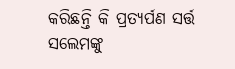କରିଛନ୍ତି କି ପ୍ରତ୍ୟର୍ପଣ ସର୍ତ୍ତ ସଲେମଙ୍କୁ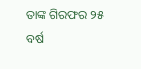ତାଙ୍କ ଗିରଫର ୨୫ ବର୍ଷ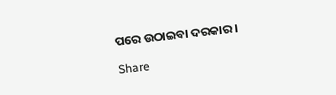ପରେ ଉଠାଇବା ଦରକାର ।

Share